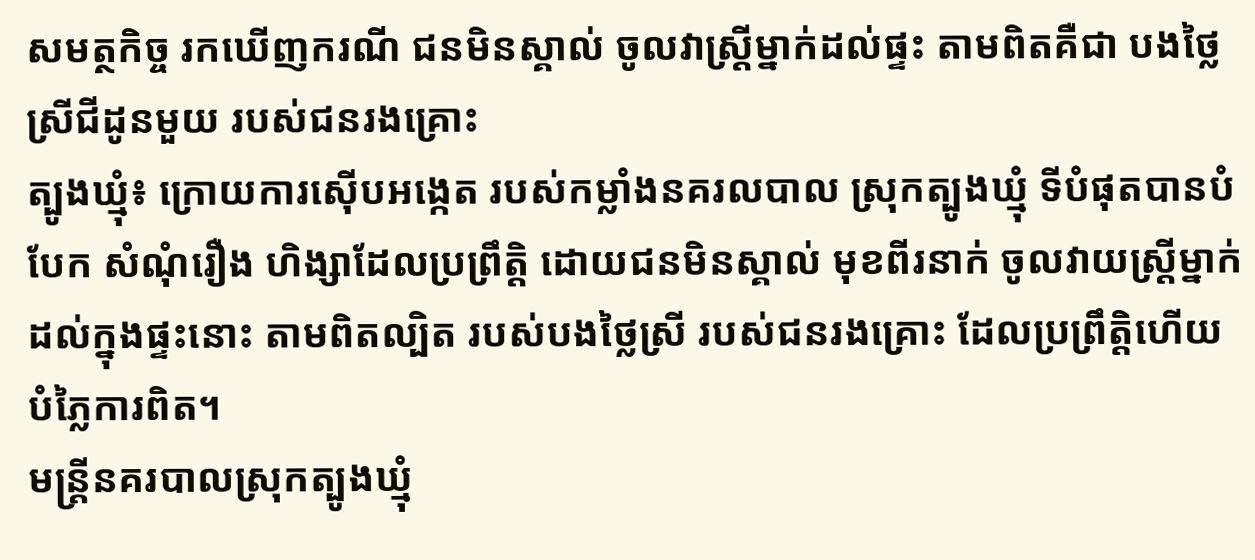សមត្ថកិច្ច រកឃើញករណី ជនមិនស្គាល់ ចូលវាស្រ្តីម្នាក់ដល់ផ្ទះ តាមពិតគឺជា បងថ្លៃស្រីជីដូនមួយ របស់ជនរងគ្រោះ
ត្បូងឃ្មុំ៖ ក្រោយការស៊ើបអង្កេត របស់កម្លាំងនគរលបាល ស្រុកត្បូងឃ្មុំ ទីបំផុតបានបំបែក សំណុំរឿង ហិង្សាដែលប្រព្រឹត្តិ ដោយជនមិនស្គាល់ មុខពីរនាក់ ចូលវាយស្រ្តីម្នាក់ដល់ក្នុងផ្ទះនោះ តាមពិតល្បិត របស់បងថ្លៃស្រី របស់ជនរងគ្រោះ ដែលប្រព្រឹត្តិហើយ បំភ្លៃការពិត។
មន្រ្តីនគរបាលស្រុកត្បូងឃ្មុំ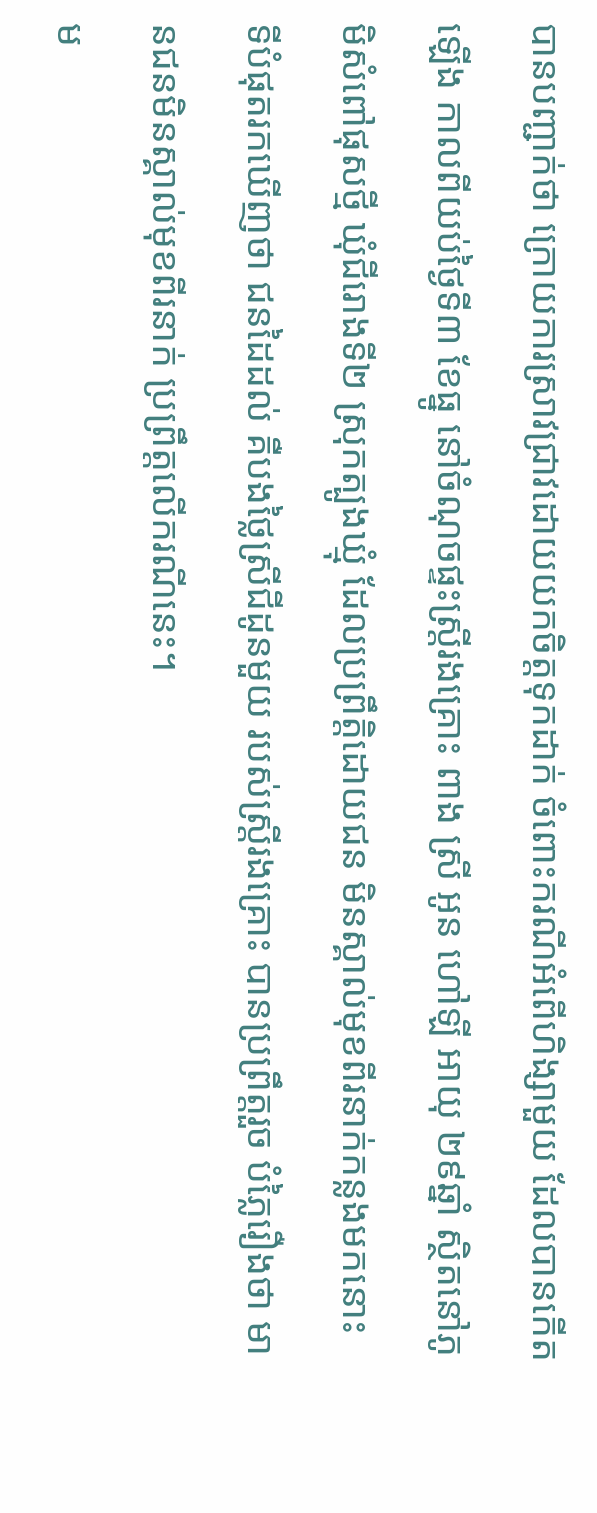បានបញ្ជាក់ថា ក្រោយការស្រាវជ្រាវដោយយកចិត្តទុកដាក់ ចំពោះករណីអំពើហិង្សាមួយ ដែលបានកើតឡើង កាលពីយប់ថ្ងៃទី៣ ខែធ្នូ នៅចំណុចផ្ទះស្រ្តីរងគ្រោះ ពាង ស្រី អូន ហៅឡី អាយុ ២៩ឆ្នាំ ស្ថិតនៅភូមិសំពៅផុសថ្មី ឃុំជីរោងទី២ ស្រុកត្បូងឃ្មុំ ដែលប្រព្រឹត្តិដោយជន មិនស្គាល់មុខពីរនាក់កន្លងមកនោះ ទីបំផុតរកឃើញថា ជនដៃដល់ គឺបងថ្លៃស្រីជីដូនមួយ របស់ស្ត្រីរងគ្រោះ បានប្រព្រឹត្តរួច បំភ្លៃរឿងថា មានជនមិនស្គាល់មុខពីរនាក់ ប្រព្រឹត្តលើករណីនេះ។
ម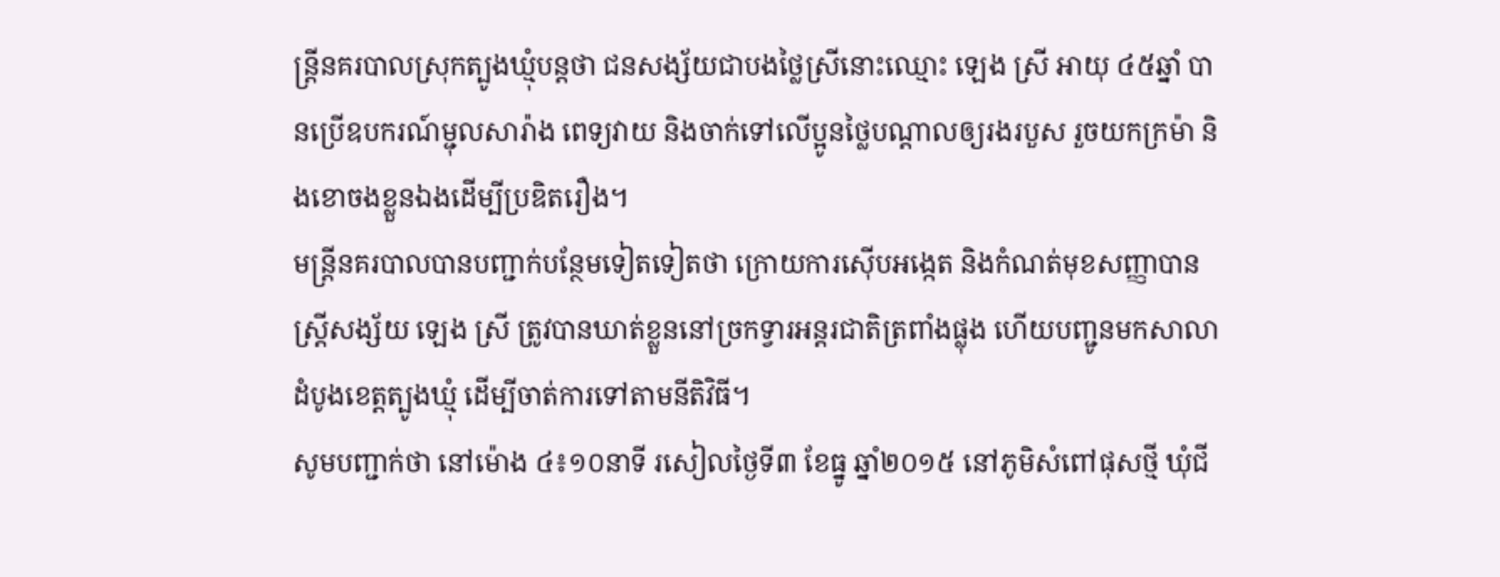ន្ត្រីនគរបាលស្រុកត្បូងឃ្មុំបន្តថា ជនសង្ស័យជាបងថ្លៃស្រីនោះឈ្មោះ ឡេង ស្រី អាយុ ៤៥ឆ្នាំ បានប្រើឧបករណ៍ម្ជុលសារ៉ាង ពេទ្យវាយ និងចាក់ទៅលើប្អូនថ្លៃបណ្តាលឲ្យរងរបួស រួចយកក្រម៉ា និងខោចងខ្លួនឯងដើម្បីប្រឌិតរឿង។
មន្ត្រីនគរបាលបានបញ្ជាក់បន្ថែមទៀតទៀតថា ក្រោយការស៊ើបអង្កេត និងកំណត់មុខសញ្ញាបាន ស្ត្រីសង្ស័យ ឡេង ស្រី ត្រូវបានឃាត់ខ្លួននៅច្រកទ្វារអន្តរជាតិត្រពាំងផ្លុង ហើយបញ្ជូនមកសាលាដំបូងខេត្តត្បូងឃ្មុំ ដើម្បីចាត់ការទៅតាមនីតិវិធី។
សូមបញ្ជាក់ថា នៅម៉ោង ៤៖១០នាទី រសៀលថ្ងៃទី៣ ខែធ្នូ ឆ្នាំ២០១៥ នៅភូមិសំពៅផុសថ្មី ឃុំជី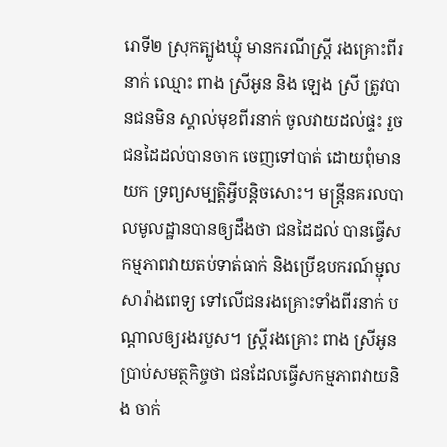រោទី២ ស្រុកត្បូងឃ្មុំ មានករណីស្រ្តី រងគ្រោះពីរនាក់ ឈ្មោះ ពាង ស្រីអូន និង ឡេង ស្រី ត្រូវបានជនមិន ស្គាល់មុខពីរនាក់ ចូលវាយដល់ផ្ទះ រួចជនដៃដល់បានចាក ចេញទៅបាត់ ដោយពុំមានយក ទ្រព្យសម្បត្តិអ្វីបន្តិចសោះ។ មន្រ្តីនគរលបាលមូលដ្ឋានបានឲ្យដឹងថា ជនដៃដល់ បានធ្វើសកម្មភាពវាយតប់ទាត់ធាក់ និងប្រើឧបករណ៍ម្ជុល សារ៉ាងពេទ្យ ទៅលើជនរងគ្រោះទាំងពីរនាក់ បណ្តាលឲ្យរងរបួស។ ស្ត្រីរងគ្រោះ ពាង ស្រីអូន ប្រាប់សមត្ថកិច្ចថា ជនដែលធ្វើសកម្មភាពវាយនិង ចាក់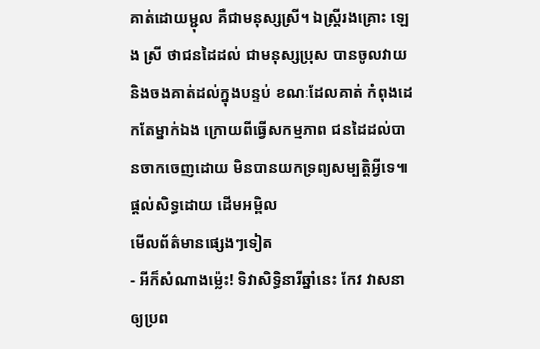គាត់ដោយម្ជុល គឺជាមនុស្សស្រី។ ឯស្ត្រីរងគ្រោះ ឡេង ស្រី ថាជនដៃដល់ ជាមនុស្សប្រុស បានចូលវាយ និងចងគាត់ដល់ក្នុងបន្ទប់ ខណៈដែលគាត់ កំពុងដេកតែម្នាក់ឯង ក្រោយពីធ្វើសកម្មភាព ជនដៃដល់បានចាកចេញដោយ មិនបានយកទ្រព្យសម្បត្តិអ្វីទេ៕
ផ្តល់សិទ្ធដោយ ដើមអម្ពិល
មើលព័ត៌មានផ្សេងៗទៀត
- អីក៏សំណាងម្ល៉េះ! ទិវាសិទ្ធិនារីឆ្នាំនេះ កែវ វាសនា ឲ្យប្រព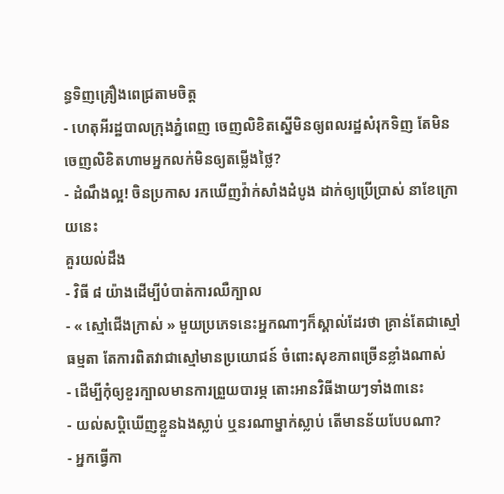ន្ធទិញគ្រឿងពេជ្រតាមចិត្ត
- ហេតុអីរដ្ឋបាលក្រុងភ្នំពេញ ចេញលិខិតស្នើមិនឲ្យពលរដ្ឋសំរុកទិញ តែមិនចេញលិខិតហាមអ្នកលក់មិនឲ្យតម្លើងថ្លៃ?
- ដំណឹងល្អ! ចិនប្រកាស រកឃើញវ៉ាក់សាំងដំបូង ដាក់ឲ្យប្រើប្រាស់ នាខែក្រោយនេះ
គួរយល់ដឹង
- វិធី ៨ យ៉ាងដើម្បីបំបាត់ការឈឺក្បាល
- « ស្មៅជើងក្រាស់ » មួយប្រភេទនេះអ្នកណាៗក៏ស្គាល់ដែរថា គ្រាន់តែជាស្មៅធម្មតា តែការពិតវាជាស្មៅមានប្រយោជន៍ ចំពោះសុខភាពច្រើនខ្លាំងណាស់
- ដើម្បីកុំឲ្យខួរក្បាលមានការព្រួយបារម្ភ តោះអានវិធីងាយៗទាំង៣នេះ
- យល់សប្តិឃើញខ្លួនឯងស្លាប់ ឬនរណាម្នាក់ស្លាប់ តើមានន័យបែបណា?
- អ្នកធ្វើកា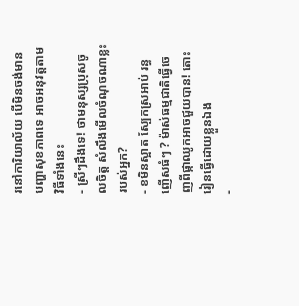រនៅការិយាល័យ បើមិនចង់មានបញ្ហាសុខភាពទេ អាចអនុវត្តតាមវិធីទាំងនេះ
- ស្រីៗដឹងទេ! ថាមនុស្សប្រុសចូលចិត្ត សំលឹងមើលចំណុចណាខ្លះរបស់អ្នក?
- ខមិនស្អាត ស្បែកស្រអាប់ រន្ធញើសធំៗ ? ម៉ាស់ធម្មជាតិធ្វើចេញពីផ្កាឈូកអាចជួយបាន! តោះរៀនធ្វើដោយខ្លួនឯង
-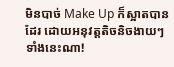មិនបាច់ Make Up ក៏ស្អាតបានដែរ ដោយអនុវត្តតិចនិចងាយៗទាំងនេះណា!